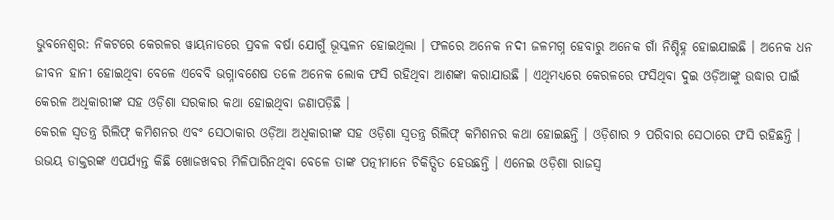ଭୁବନେଶ୍ୱର: ନିକଟରେ କେରଳର ୱାୟନାଡରେ ପ୍ରବଳ ବର୍ଷା ଯୋଗୁଁ ଭୂସ୍କଳନ ହୋଇଥିଲା । ଫଳରେ ଅନେକ ନଦୀ ଜଳମଗ୍ନ ହେବାରୁ ଅନେକ ଗାଁ ନିଶ୍ଚିହ୍ନ ହୋଇଯାଇଛି । ଅନେକ ଧନ ଜୀବନ ହାନୀ ହୋଇଥିବା ବେଳେ ଏବେବି ଭଗ୍ନାବଶେଷ ତଳେ ଅନେକ ଲୋକ ଫସି ରହିଥିବା ଆଶଙ୍କା କରାଯାଉଛି । ଏଥିମଧ୍ୟରେ କେରଳରେ ଫସିଥିବା ଦୁଇ ଓଡ଼ିଆଙ୍କୁ ଉଦ୍ଧାର ପାଇଁ କେରଳ ଅଧିକାରୀଙ୍କ ସହ ଓଡ଼ିଶା ସରକାର କଥା ହୋଇଥିବା ଜଣାପଡ଼ିଛି ।
କେରଳ ସ୍ୱତନ୍ତ୍ର ରିଲିଫ୍ କମିଶନର ଏବଂ ସେଠାକାର ଓଡ଼ିଆ ଅଧିକାରୀଙ୍କ ସହ ଓଡ଼ିଶା ସ୍ୱତନ୍ତ୍ର ରିଲିଫ୍ କମିଶନର କଥା ହୋଇଛନ୍ତି । ଓଡ଼ିଶାର ୨ ପରିବାର ସେଠାରେ ଫସି ରହିଛନ୍ତି । ଉଭୟ ଡାକ୍ତରଙ୍କ ଏପର୍ଯ୍ୟନ୍ତ କିଛି ଖୋଜଖବର ମିଳିପାରିନଥିବା ବେଳେ ତାଙ୍କ ପତ୍ନୀମାନେ ଚିକିତ୍ସିତ ହେଉଛନ୍ତି । ଏନେଇ ଓଡ଼ିଶା ରାଜସ୍ୱ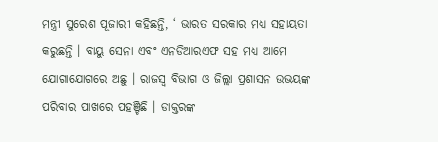ମନ୍ତ୍ରୀ ସୁରେଶ ପୂଜାରୀ କହିଛନ୍ତି, ‘ ଭାରତ ସରକାର ମଧ୍ୟ ସହାୟତା କରୁଛନ୍ତି । ବାୟୁ ସେନା ଏବଂ ଏନଡିଆରଏଫ ସହ ମଧ୍ୟ ଆମେ ଯୋଗାଯୋଗରେ ଅଛୁ । ରାଜସ୍ବ ବିଭାଗ ଓ ଜିଲ୍ଲା ପ୍ରଶାସନ ଉଭୟଙ୍କ ପରିବାର ପାଖରେ ପହଞ୍ଚିଛି । ଡାକ୍ତରଙ୍କ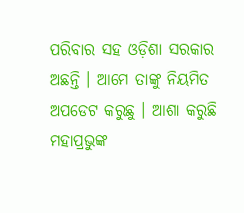ପରିବାର ସହ ଓଡ଼ିଶା ସରକାର ଅଛନ୍ତି । ଆମେ ତାଙ୍କୁ ନିୟମିତ ଅପଡେଟ କରୁଛୁ । ଆଶା କରୁଛି ମହାପ୍ରଭୁଙ୍କ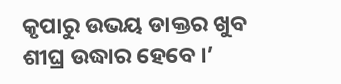କୃପାରୁ ଉଭୟ ଡାକ୍ତର ଖୁବ ଶୀଘ୍ର ଉଦ୍ଧାର ହେବେ ।’